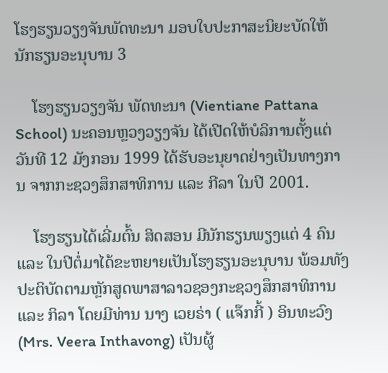ໂຮງຮຽນວຽງຈັນພັດທະນາ ມອບໃບປະກາສະນິຍະບັດໃຫ້ນັກຮຽນອະນຸບານ 3

    ໂຮງຮຽນວຽງຈັນ ພັດທະນາ (Vientiane Pattana School) ນະຄອນຫຼວງວຽງຈັນ ໄດ້ເປີດໃຫ້ບໍລິການຕັ້ງແຕ່ວັນທີ 12 ມັງກອນ 1999 ໄດ້ຮັບອະນຸຍາດຢ່າງເປັນທາງການ ຈາກກະຊວງສຶກສາທິການ ແລະ ກີລາ ໃນປີ 2001.

    ໂຮງຮຽນໄດ້ເລີ່ມຕົ້ນ ສິດສອນ ມີນັກຮຽນພຽງແຕ່ 4 ຄົນ ແລະ ໃນປີຕໍ່ມາໄດ້ຂະຫຍາຍເປັນໂຮງຮຽນອະນຸບານ ພ້ອມທັງປະຕິບັດຕາມຫຼັກສູດພາສາລາວຊອງກະຊວງສຶກສາທິການ ແລະ ກິລາ ໂດຍມີທ່ານ ນາງ ເວຍຣ່າ ( ແຈ໊ກກີ້ ) ອິນທະວົງ (Mrs. Veera Inthavong) ເປັນຜູ້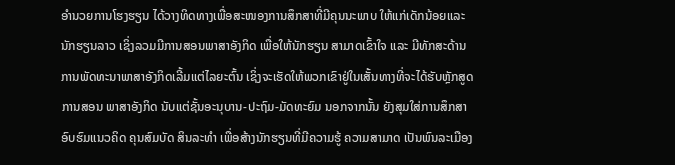ອຳນວຍການໂຮງຮຽນ ໄດ້ວາງທິດທາງເພື່ອສະໜອງການສຶກສາທີ່ມີຄຸນນະພາບ ໃຫ້ແກ່ເດັກນ້ອຍແລະນັກຮຽນລາວ ເຊິ່ງລວມມີການສອນພາສາອັງກິດ ເພື່ອໃຫ້ນັກຮຽນ ສາມາດເຂົ້າໃຈ ແລະ ມີທັກສະດ້ານການພັດທະນາພາສາອັງກິດເລີ້ມແຕ່ໄລຍະຕົ້ນ ເຊິ່ງຈະເຮັດໃຫ້ພວກເຂົາຢູ່ໃນເສັ້ນທາງທີ່ຈະໄດ້ຮັບຫຼັກສູດການສອນ ພາສາອັງກິດ ນັບແຕ່ຊັ້ນອະນຸບານ-ປະຖົມ-ມັດທະຍົມ ນອກຈາກນັ້ນ ຍັງສຸມໃສ່ການສຶກສາອົບຮົມແນວຄິດ ຄຸນສົມບັດ ສິນລະທຳ ເພື່ອສ້າງນັກຮຽນທີ່ມີຄວາມຮູ້ ຄວາມສາມາດ ເປັນພົນລະເມືອງ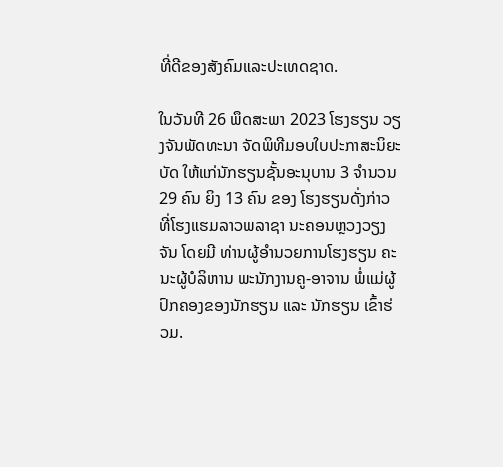ທີ່ດີຂອງສັງຄົມແລະປະເທດຊາດ.

ໃນວັນທີ 26 ພຶດສະພາ 2023 ໂຮງຮຽນ ວຽງຈັນພັດທະນາ ຈັດພິທີມອບໃບປະກາສະນິຍະບັດ ໃຫ້ແກ່ນັກຮຽນຊັ້ນອະນຸບານ 3 ຈຳນວນ 29 ຄົນ ຍິງ 13 ຄົນ ຂອງ ໂຮງຮຽນດັ່ງກ່າວ ທີ່ໂຮງແຮມລາວພລາຊາ ນະຄອນຫຼວງວຽງຈັນ ໂດຍມີ ທ່ານຜູ້ອຳນວຍການໂຮງຮຽນ ຄະນະຜູ້ບໍລິຫານ ພະນັກງານຄູ-ອາຈານ ພໍ່ແມ່ຜູ້ປົກຄອງຂອງນັກຮຽນ ແລະ ນັກຮຽນ ເຂົ້າຮ່ວມ.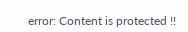error: Content is protected !!